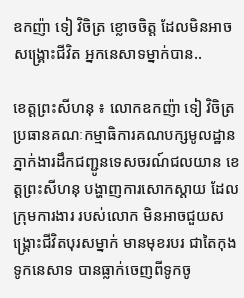ឧកញ៉ា ទៀ វិចិត្រ ខ្លោចចិត្ត ដែលមិនអាចសង្គ្រោះជីវិត អ្នកនេសាទម្នាក់បាន..

ខេត្តព្រះសីហនុ ៖ លោកឧកញ៉ា ទៀ វិចិត្រ ប្រធានគណៈកម្មាធិការគណបក្សមូលដ្ឋាន ភ្នាក់ងារដឹកជញ្ជូនទេសចរណ៍ជលយាន ខេត្តព្រះសីហនុ បង្ហាញការសោកស្តាយ ដែលក្រុមការងារ របស់លោក មិនអាចជួយសង្គ្រោះជីវិតបុរសម្នាក់ មានមុខរបរ ជាតៃកុងទូកនេសាទ បានធ្លាក់ចេញពីទូកចូ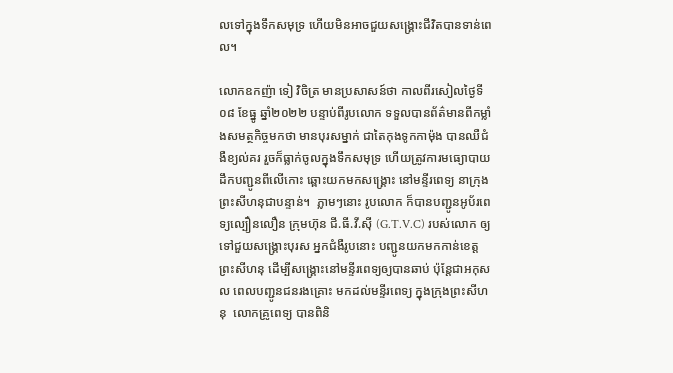លទៅក្នុងទឹកសមុទ្រ ហើយមិនអាចជួយសង្គ្រោះជីវិតបានទាន់ពេល។

លោកឧកញ៉ា ទៀ វិចិត្រ មានប្រសាសន៍ថា កាលពីរសៀលថ្ងៃទី០៨ ខែធ្នូ ឆ្នាំ២០២២ បន្ទាប់ពីរូបលោក ទទួលបានព័ត៌មានពីកម្លាំងសមត្ថកិច្ចមកថា មានបុរសម្នាក់ ជាតៃកុងទូកកាម៉ុង បានឈឺជំងឺខ្យល់គរ រួចក៏ធ្លាក់ចូលក្នុងទឹកសមុទ្រ ហើយត្រូវការមធ្យោបាយដឹកបញ្ជូនពីលើកោះ ឆ្ពោះយកមកសង្គ្រោះ នៅមន្ទីរពេទ្យ នាក្រុងព្រះសីហនុជាបន្ទាន់។  ភ្លាមៗនោះ រូបលោក ក៏បានបញ្ជូនអូប័រពេទ្យល្បឿនលឿន ក្រុមហ៊ុន ជី.ធី.វី.ស៊ី (G.T.V.C) របស់លោក ឲ្យទៅជួយសង្គ្រោះបុរស អ្នកជំងឺរូបនោះ បញ្ជូនយកមកកាន់ខេត្តព្រះសីហនុ ដើម្បីសង្គ្រោះនៅមន្ទីរពេទ្យឲ្យបានឆាប់ ប៉ុន្តែជាអកុសល ពេលបញ្ជូនជនរងគ្រោះ មកដល់មន្ទីរពេទ្យ ក្នុងក្រុងព្រះសីហនុ  លោកគ្រូពេទ្យ បានពិនិ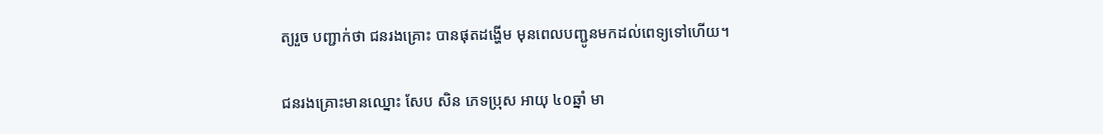ត្យរួច បញ្ជាក់ថា ជនរងគ្រោះ បានផុតដង្ហើម មុនពេលបញ្ជូនមកដល់ពេទ្យទៅហើយ។

ជនរងគ្រោះមានឈ្នោះ សែប សិន ភេទប្រុស អាយុ ៤០ឆ្នាំ មា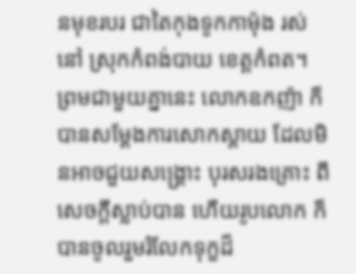នមុខរបរ ជាតៃកុងទូកកាម៉ុង រស់នៅ ស្រុកកំពង់បាយ ខេត្តកំពត។
ព្រមជាមួយគ្នានេះ លោកឧកញ៉ា ក៏បានសម្តែងការសោកស្តាយ ដែលមិនអាចជួយសង្គ្រោះ បុរសរងគ្រោះ ពីសេចក្តីស្លាប់បាន ហើយរូបលោក ក៏បានចូលរួមរំលែកទុក្ខដ៏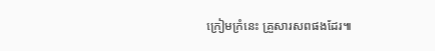ក្រៀមក្រំនេះ គ្រួសារសពផងដែរ៕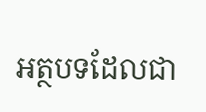អត្ថបទដែលជា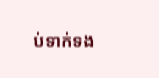ប់ទាក់ទង